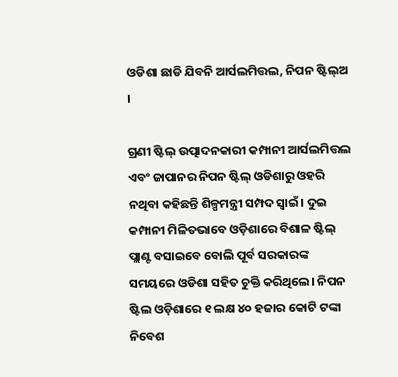ଓଡିଶା ଛାଡି ଯିବନି ଆର୍ସଲମିତ୍ତଲ, ନିପନ ଷ୍ଟିଲ୍ଅ ।

ଗ୍ରଣୀ ଷ୍ଟିଲ୍ ଉତ୍ପାଦନକାରୀ କମ୍ପାନୀ ଆର୍ସଲମିତ୍ତଲ ଏବଂ ଜାପାନର ନିପନ ଷ୍ଟିଲ୍ ଓଡିଶାରୁ ଓହରି ନଥିବା କହିଛନ୍ତି ଶିଳ୍ପମନ୍ତ୍ରୀ ସମ୍ପଦ ସ୍ୱାଇଁ। ଦୁଇ କମ୍ପାନୀ ମିଳିତଭାବେ ଓଡ଼ିଶାରେ ବିଶାଳ ଷ୍ଟିଲ୍ ପ୍ଲାଣ୍ଟ ବସାଇବେ ବୋଲି ପୂର୍ବ ସରକାରଙ୍କ ସମୟରେ ଓଡିଶା ସହିତ ଚୁକ୍ତି କରିଥିଲେ। ନିପନ ଷ୍ଟିଲ ଓଡ଼ିଶାରେ ୧ ଲକ୍ଷ ୪୦ ହଜାର କୋଟି ଟଙ୍କା ନିବେଶ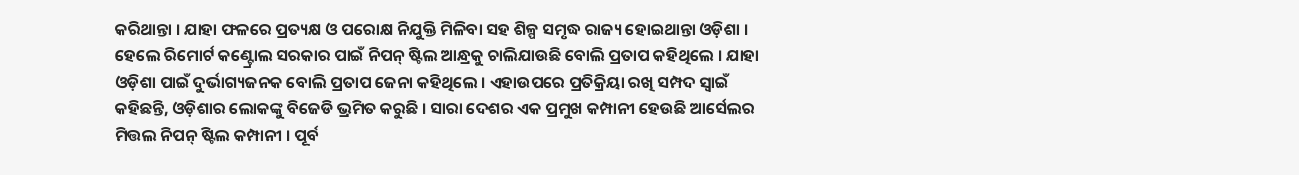କରିଥାନ୍ତା । ଯାହା ଫଳରେ ପ୍ରତ୍ୟକ୍ଷ ଓ ପରୋକ୍ଷ ନିଯୁକ୍ତି ମିଳିବା ସହ ଶିଳ୍ପ ସମୃଦ୍ଧ ରାଜ୍ୟ ହୋଇଥାନ୍ତା ଓଡ଼ିଶା । ହେଲେ ରିମୋର୍ଟ କଣ୍ଟ୍ରୋଲ ସରକାର ପାଇଁ ନିପନ୍ ଷ୍ଟିଲ ଆନ୍ଧ୍ରକୁ ଚାଲିଯାଉଛି ବୋଲି ପ୍ରତାପ କହିଥିଲେ । ଯାହା ଓଡ଼ିଶା ପାଇଁ ଦୁର୍ଭାଗ୍ୟଜନକ ବୋଲି ପ୍ରତାପ ଜେନା କହିଥିଲେ । ଏହାଉପରେ ପ୍ରତିକ୍ରିୟା ରଖି ସମ୍ପଦ ସ୍ବାଇଁ କହିଛନ୍ତି, ଓଡ଼ିଶାର ଲୋକଙ୍କୁ ବିଜେଡି ଭ୍ରମିତ କରୁଛି । ସାରା ଦେଶର ଏକ ପ୍ରମୁଖ କମ୍ପାନୀ ହେଉଛି ଆର୍ସେଲର ମିତ୍ତଲ ନିପନ୍ ଷ୍ଟିଲ କମ୍ପାନୀ । ପୂର୍ବ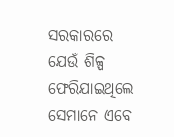ସରକାରରେ ଯେଉଁ ଶିଳ୍ପ ଫେରିଯାଇଥିଲେ ସେମାନେ ଏବେ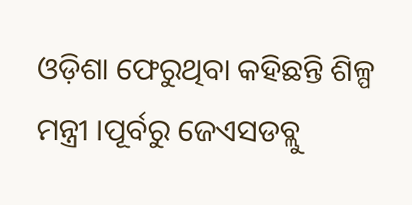ଓଡ଼ିଶା ଫେରୁଥିବା କହିଛନ୍ତି ଶିଳ୍ପ ମନ୍ତ୍ରୀ ।ପୂର୍ବରୁ ଜେଏସଡବ୍ଲୁ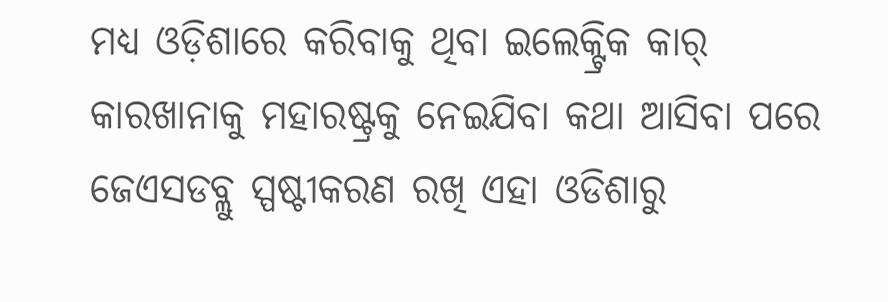ମଧ୍ୟ ଓଡ଼ିଶାରେ କରିବାକୁ ଥିବା ଇଲେକ୍ଟ୍ରିକ କାର୍ କାରଖାନାକୁ ମହାରଷ୍ଟ୍ରକୁ ନେଇଯିବା କଥା ଆସିବା ପରେ ଜେଏସଡବ୍ଲୁ ସ୍ପଷ୍ଟୀକରଣ ରଖି ଏହା ଓଡିଶାରୁ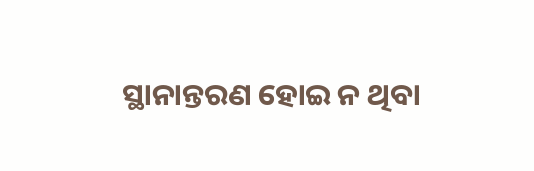ସ୍ଥାନାନ୍ତରଣ ହୋଇ ନ ଥିବା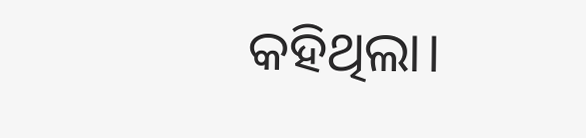କହିଥିଲା।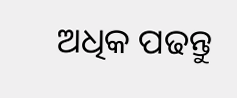ଅଧିକ ପଢନ୍ତୁ